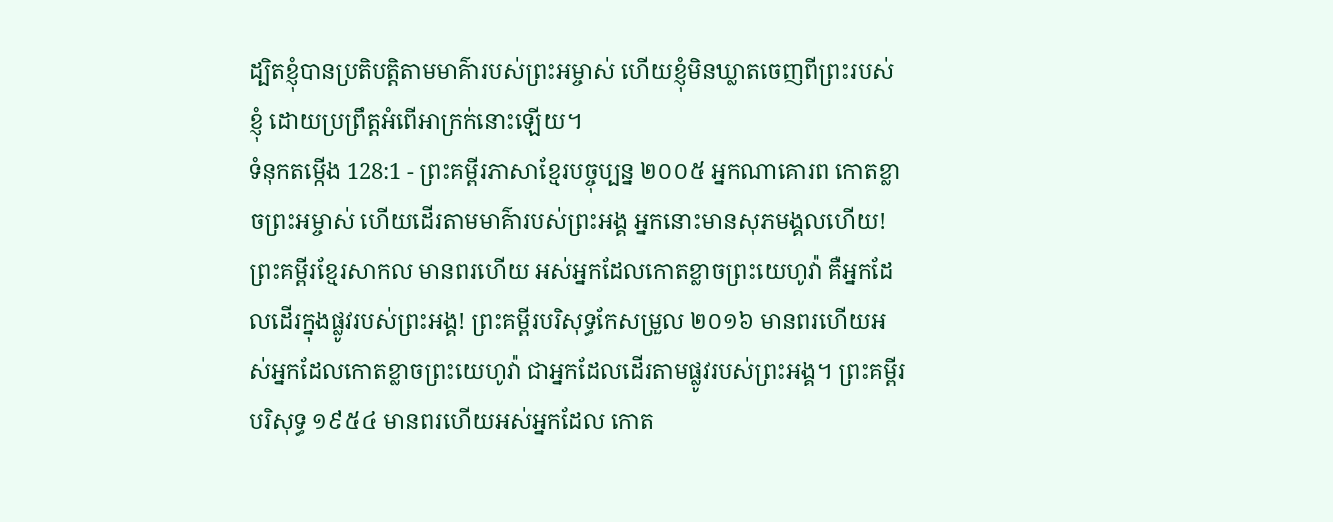ដ្បិតខ្ញុំបានប្រតិបត្តិតាមមាគ៌ារបស់ព្រះអម្ចាស់ ហើយខ្ញុំមិនឃ្លាតចេញពីព្រះរបស់ខ្ញុំ ដោយប្រព្រឹត្តអំពើអាក្រក់នោះឡើយ។
ទំនុកតម្កើង 128:1 - ព្រះគម្ពីរភាសាខ្មែរបច្ចុប្បន្ន ២០០៥ អ្នកណាគោរព កោតខ្លាចព្រះអម្ចាស់ ហើយដើរតាមមាគ៌ារបស់ព្រះអង្គ អ្នកនោះមានសុភមង្គលហើយ! ព្រះគម្ពីរខ្មែរសាកល មានពរហើយ អស់អ្នកដែលកោតខ្លាចព្រះយេហូវ៉ា គឺអ្នកដែលដើរក្នុងផ្លូវរបស់ព្រះអង្គ! ព្រះគម្ពីរបរិសុទ្ធកែសម្រួល ២០១៦ មានពរហើយអស់អ្នកដែលកោតខ្លាចព្រះយេហូវ៉ា ជាអ្នកដែលដើរតាមផ្លូវរបស់ព្រះអង្គ។ ព្រះគម្ពីរបរិសុទ្ធ ១៩៥៤ មានពរហើយអស់អ្នកដែល កោត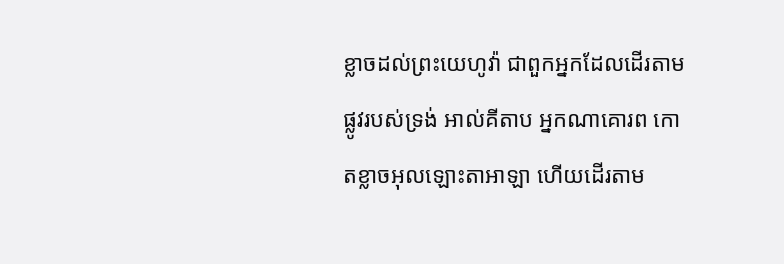ខ្លាចដល់ព្រះយេហូវ៉ា ជាពួកអ្នកដែលដើរតាមផ្លូវរបស់ទ្រង់ អាល់គីតាប អ្នកណាគោរព កោតខ្លាចអុលឡោះតាអាឡា ហើយដើរតាម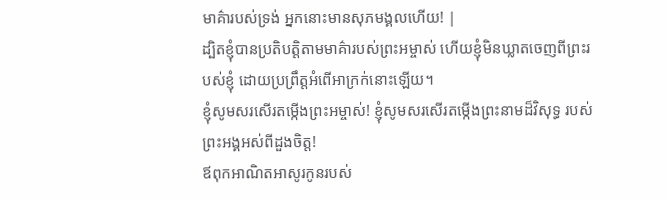មាគ៌ារបស់ទ្រង់ អ្នកនោះមានសុភមង្គលហើយ! |
ដ្បិតខ្ញុំបានប្រតិបត្តិតាមមាគ៌ារបស់ព្រះអម្ចាស់ ហើយខ្ញុំមិនឃ្លាតចេញពីព្រះរបស់ខ្ញុំ ដោយប្រព្រឹត្តអំពើអាក្រក់នោះឡើយ។
ខ្ញុំសូមសរសើរតម្កើងព្រះអម្ចាស់! ខ្ញុំសូមសរសើរតម្កើងព្រះនាមដ៏វិសុទ្ធ របស់ព្រះអង្គអស់ពីដួងចិត្ត!
ឪពុកអាណិតអាសូរកូនរបស់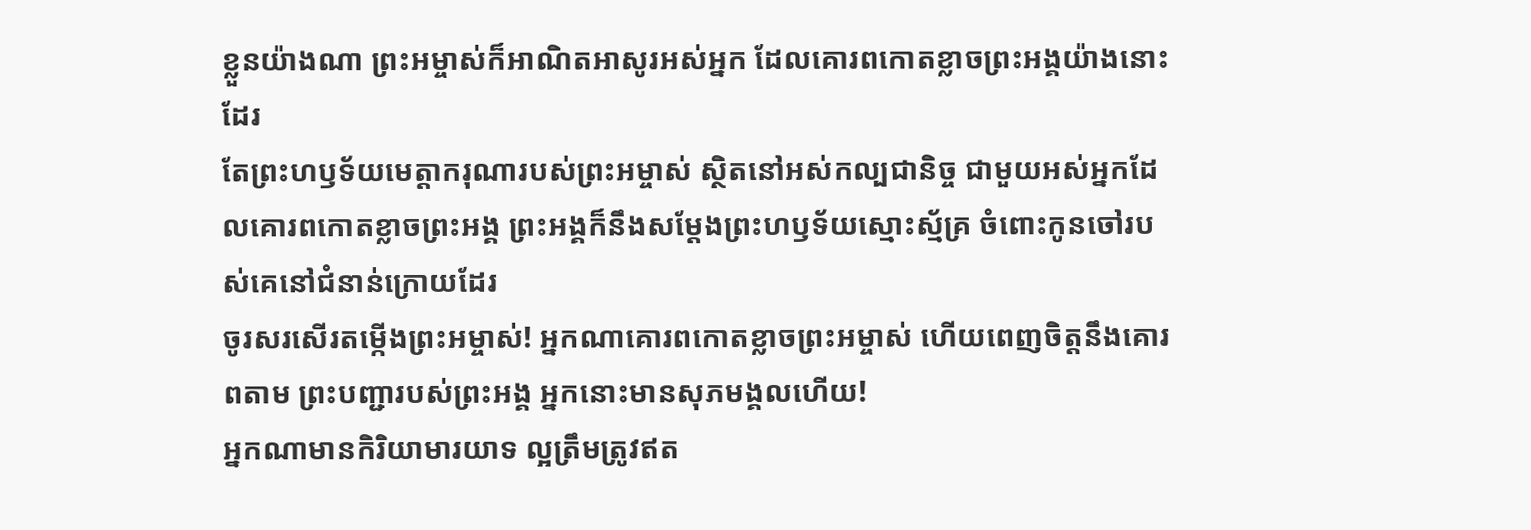ខ្លួនយ៉ាងណា ព្រះអម្ចាស់ក៏អាណិតអាសូរអស់អ្នក ដែលគោរពកោតខ្លាចព្រះអង្គយ៉ាងនោះដែរ
តែព្រះហឫទ័យមេត្តាករុណារបស់ព្រះអម្ចាស់ ស្ថិតនៅអស់កល្បជានិច្ច ជាមួយអស់អ្នកដែលគោរពកោតខ្លាចព្រះអង្គ ព្រះអង្គក៏នឹងសម្តែងព្រះហឫទ័យស្មោះស្ម័គ្រ ចំពោះកូនចៅរបស់គេនៅជំនាន់ក្រោយដែរ
ចូរសរសើរតម្កើងព្រះអម្ចាស់! អ្នកណាគោរពកោតខ្លាចព្រះអម្ចាស់ ហើយពេញចិត្តនឹងគោរពតាម ព្រះបញ្ជារបស់ព្រះអង្គ អ្នកនោះមានសុភមង្គលហើយ!
អ្នកណាមានកិរិយាមារយាទ ល្អត្រឹមត្រូវឥត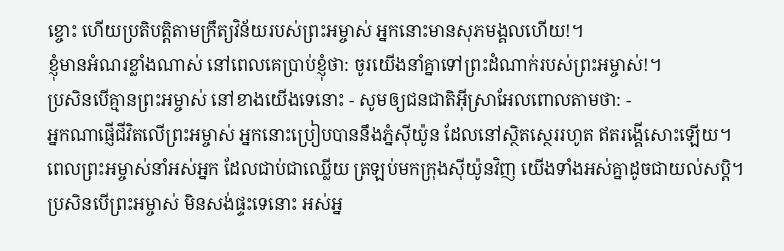ខ្ចោះ ហើយប្រតិបត្តិតាមក្រឹត្យវិន័យរបស់ព្រះអម្ចាស់ អ្នកនោះមានសុភមង្គលហើយ!។
ខ្ញុំមានអំណរខ្លាំងណាស់ នៅពេលគេប្រាប់ខ្ញុំថា: ចូរយើងនាំគ្នាទៅព្រះដំណាក់របស់ព្រះអម្ចាស់!។
ប្រសិនបើគ្មានព្រះអម្ចាស់ នៅខាងយើងទេនោះ - សូមឲ្យជនជាតិអ៊ីស្រាអែលពោលតាមថា: -
អ្នកណាផ្ញើជីវិតលើព្រះអម្ចាស់ អ្នកនោះប្រៀបបាននឹងភ្នំស៊ីយ៉ូន ដែលនៅស្ថិតស្ថេររហូត ឥតរង្គើសោះឡើយ។
ពេលព្រះអម្ចាស់នាំអស់អ្នក ដែលជាប់ជាឈ្លើយ ត្រឡប់មកក្រុងស៊ីយ៉ូនវិញ យើងទាំងអស់គ្នាដូចជាយល់សប្ដិ។
ប្រសិនបើព្រះអម្ចាស់ មិនសង់ផ្ទះទេនោះ អស់អ្ន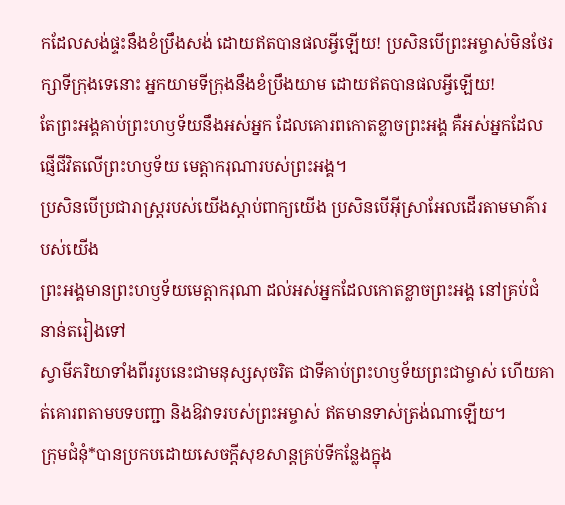កដែលសង់ផ្ទះនឹងខំប្រឹងសង់ ដោយឥតបានផលអ្វីឡើយ! ប្រសិនបើព្រះអម្ចាស់មិនថែរក្សាទីក្រុងទេនោះ អ្នកយាមទីក្រុងនឹងខំប្រឹងយាម ដោយឥតបានផលអ្វីឡើយ!
តែព្រះអង្គគាប់ព្រះហឫទ័យនឹងអស់អ្នក ដែលគោរពកោតខ្លាចព្រះអង្គ គឺអស់អ្នកដែលផ្ញើជីវិតលើព្រះហឫទ័យ មេត្តាករុណារបស់ព្រះអង្គ។
ប្រសិនបើប្រជារាស្ត្ររបស់យើងស្ដាប់ពាក្យយើង ប្រសិនបើអ៊ីស្រាអែលដើរតាមមាគ៌ារបស់យើង
ព្រះអង្គមានព្រះហឫទ័យមេត្តាករុណា ដល់អស់អ្នកដែលកោតខ្លាចព្រះអង្គ នៅគ្រប់ជំនាន់តរៀងទៅ
ស្វាមីភរិយាទាំងពីររូបនេះជាមនុស្សសុចរិត ជាទីគាប់ព្រះហឫទ័យព្រះជាម្ចាស់ ហើយគាត់គោរពតាមបទបញ្ជា និងឱវាទរបស់ព្រះអម្ចាស់ ឥតមានទាស់ត្រង់ណាឡើយ។
ក្រុមជំនុំ*បានប្រកបដោយសេចក្ដីសុខសាន្តគ្រប់ទីកន្លែងក្នុង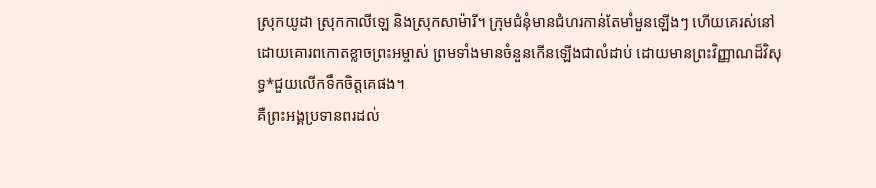ស្រុកយូដា ស្រុកកាលីឡេ និងស្រុកសាម៉ារី។ ក្រុមជំនុំមានជំហរកាន់តែមាំមួនឡើងៗ ហើយគេរស់នៅដោយគោរពកោតខ្លាចព្រះអម្ចាស់ ព្រមទាំងមានចំនួនកើនឡើងជាលំដាប់ ដោយមានព្រះវិញ្ញាណដ៏វិសុទ្ធ*ជួយលើកទឹកចិត្តគេផង។
គឺព្រះអង្គប្រទានពរដល់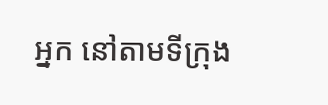អ្នក នៅតាមទីក្រុង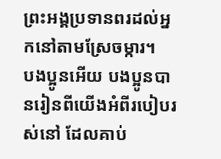ព្រះអង្គប្រទានពរដល់អ្នកនៅតាមស្រែចម្ការ។
បងប្អូនអើយ បងប្អូនបានរៀនពីយើងអំពីរបៀបរស់នៅ ដែលគាប់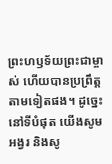ព្រះហឫទ័យព្រះជាម្ចាស់ ហើយបានប្រព្រឹត្តតាមទៀតផង។ ដូច្នេះ នៅទីបំផុត យើងសូមអង្វរ និងសូ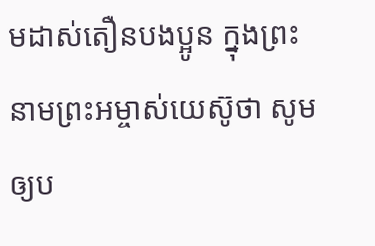មដាស់តឿនបងប្អូន ក្នុងព្រះនាមព្រះអម្ចាស់យេស៊ូថា សូមឲ្យប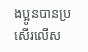ងប្អូនបានប្រសើរលើស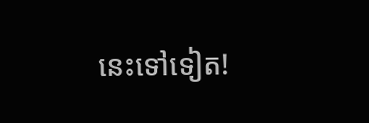នេះទៅទៀត!